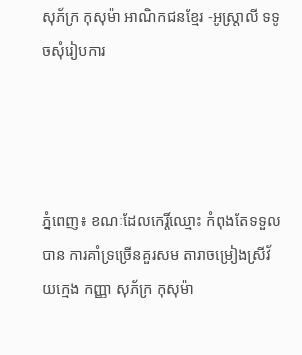សុភ័ក្រ កុសុម៉ា អាណិកជនខ្មែរ -អូស្រ្តាលី ទទូចសុំរៀបការ




ភ្នំពេញ៖ ខណៈដែលកេរ្តិ៍ឈ្មោះ កំពុងតែទទួលបាន ការគាំទ្រច្រើនគួរសម តារាចម្រៀងស្រីវ័យក្មេង កញ្ញា សុភ័ក្រ កុសុម៉ា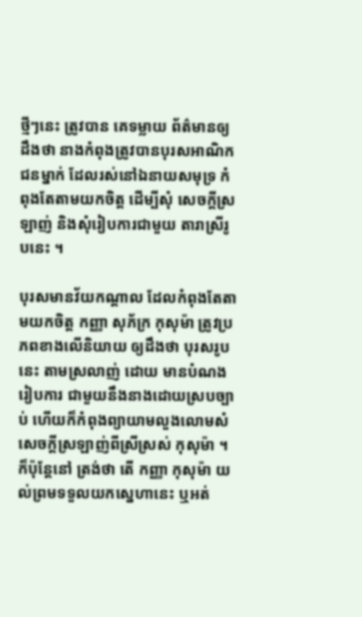ថ្មីៗនេះ ត្រូវបាន គេទម្លាយ ព័ត៌មានឲ្យដឹងថា នាងកំពុងត្រូវបានបុរសអាណិកជនម្នាក់ ដែលរស់នៅឯនាយសមុទ្រ កំពុងតែតាមយកចិត្ត ដើម្បីសុំ សេចក្តីស្រឡាញ់ និងសុំរៀបការជាមួយ តារាស្រីរូបនេះ ។

បុរសមានវ័យកណ្តាល ដែលកំពុងតែតាមយកចិត្ត កញ្ញា សុភ័ក្រ កុសុម៉ា ត្រូវប្រភពខាងលើនិយាយ ឲ្យដឹងថា បុរសរូបនេះ តាមស្រលាញ់ ដោយ មានបំណងរៀបការ ជាមួយនឹងនាងដោយស្របច្បាប់ ហើយក៏កំពុងព្យាយាមលួងលោមសំសេចក្តីស្រឡាញ់ពីស្រីស្រស់ កុសុម៉ា ។ ក៏ប៉ុន្តែនៅ ត្រង់ថា តើ កញ្ញា កុសុម៉ា យល់ព្រមទទួលយកស្នេហានេះ ឬអត់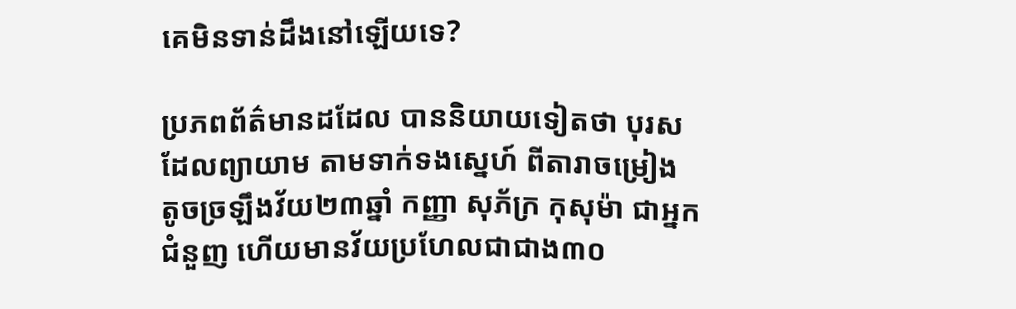គេមិនទាន់ដឹងនៅឡើយទេ?

ប្រភពព័ត៌មានដដែល បាននិយាយទៀតថា បុរសដែលព្យាយាម តាមទាក់ទងស្នេហ៍ ពីតារាចម្រៀង តូចច្រឡឹងវ័យ២៣ឆ្នាំ កញ្ញា សុភ័ក្រ កុសុម៉ា ជាអ្នកជំនួញ ហើយមានវ័យប្រហែលជាជាង៣០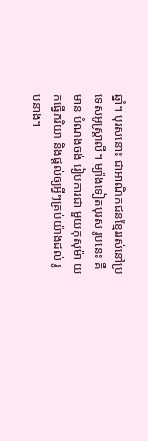ឆ្នាំ។ បុរសនោះ ជាអាណិកជនខ្មែររស់នៅប្រទេសអូស្ត្រាលី។ ម្យ៉ាងទៀតបុរស រូបនេះ គឺមាន បំណងចង់ រៀបការជា មួយកុសុម៉ា យកធ្វើភរិយា និងផ្តល់ឲ្យអ្វីៗគ្រប់យ៉ាងដល់ រូបនាង។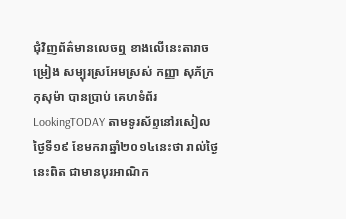ជុំវិញព័ត៌មានលេចឮ ខាងលើនេះតារាចម្រៀង សម្បុរស្រអែមស្រស់ កញ្ញា សុភ័ក្រ កុសុម៉ា បានប្រាប់ គេហទំព័រ LookingTODAY តាមទូរស័ព្ទនៅរសៀល ថ្ងៃទី១៩ ខែមករាឆ្នាំ២០១៤នេះថា រាល់ថ្ងៃ នេះពិត ជាមានបុរអាណិក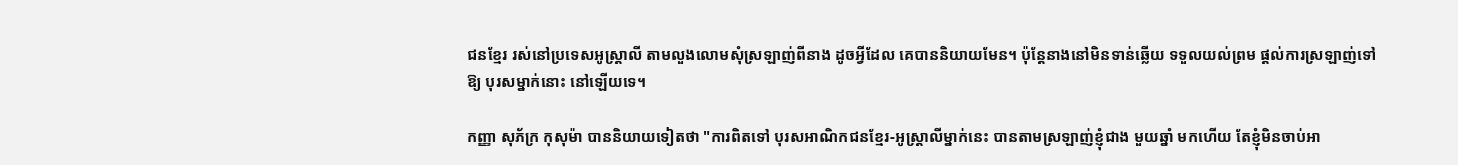ជនខ្មែរ រស់នៅប្រទេសអូស្រ្តាលី តាមលួងលោមសុំស្រឡាញ់ពីនាង ដូចអ្វីដែល គេបាននិយាយមែន។ ប៉ុន្តែនាងនៅមិនទាន់ឆ្លើយ ទទួលយល់ព្រម ផ្តល់ការស្រឡាញ់ទៅឱ្យ បុរសម្នាក់នោះ នៅឡើយទេ។

កញ្ញា សុភ័ក្រ កុសុម៉ា បាននិយាយទៀតថា "ការពិតទៅ បុរសអាណិកជនខ្មែរ-អូស្រ្តាលីម្នាក់នេះ បានតាមស្រឡាញ់ខ្ញុំជាង មួយឆ្នាំ មកហើយ តែខ្ញុំមិនចាប់អា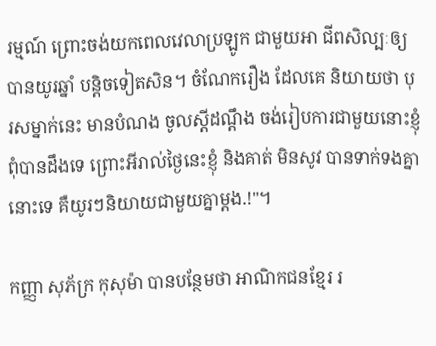រម្មណ៍ ព្រោះចង់យកពេលវេលាប្រឡូក ជាមួយអា ជីពសិល្បៈឲ្យបានយូរឆ្នាំ បន្តិចទៀតសិន។ ចំណែករឿង ដែលគេ និយាយថា បុរសម្នាក់នេះ មានបំណង ចូលស្តីដណ្តឹង ចង់រៀបការជាមួយនោះខ្ញុំ ពុំបានដឹងទេ ព្រោះអីរាល់ថ្ងៃនេះខ្ញុំ និងគាត់ មិនសូវ បានទាក់ទងគ្នានោះទេ គឺយូរៗនិយាយជាមួយគ្នាម្តង.!"។

កញ្ញា សុភ័ក្រ កុសុម៉ា បានបន្ថែមថា អាណិកជនខ្មែរ រ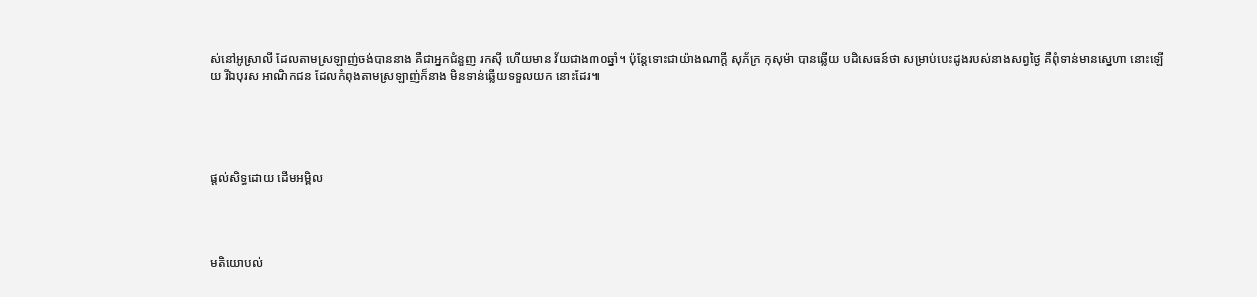ស់នៅអូស្រាលី ដែលតាមស្រឡាញ់ចង់បាននាង គឺជាអ្នកជំនួញ រកស៊ី ហើយមាន វ័យជាង៣០ឆ្នាំ។ ប៉ុន្តែទោះជាយ៉ាងណាក្តី សុភ័ក្រ កុសុម៉ា បានឆ្លើយ បដិសេធន៍ថា សម្រាប់បេះដូងរបស់នាងសព្វថ្ងៃ គឺពុំទាន់មានស្នេហា នោះឡើយ រីឯបុរស អាណិកជន ដែលកំពុងតាមស្រឡាញ់ក៏នាង មិនទាន់ឆ្លើយទទួលយក នោះដែរ៕





ផ្តល់សិទ្ធដោយ ដើមអម្ពិល




មតិយោបល់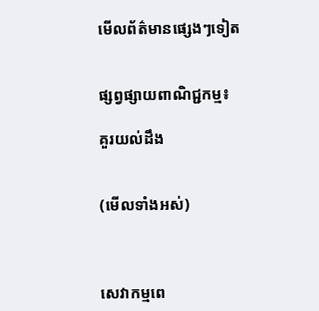មើលព័ត៌មានផ្សេងៗទៀត


ផ្សព្វផ្សាយពាណិជ្ជកម្ម៖

គួរយល់ដឹង


(មើលទាំងអស់)



សេវាកម្មពេ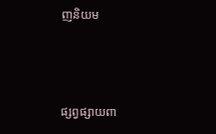ញនិយម



ផ្សព្វផ្សាយពា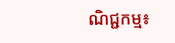ណិជ្ជកម្ម៖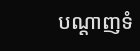បណ្តាញទំ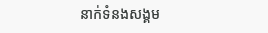នាក់ទំនងសង្គម